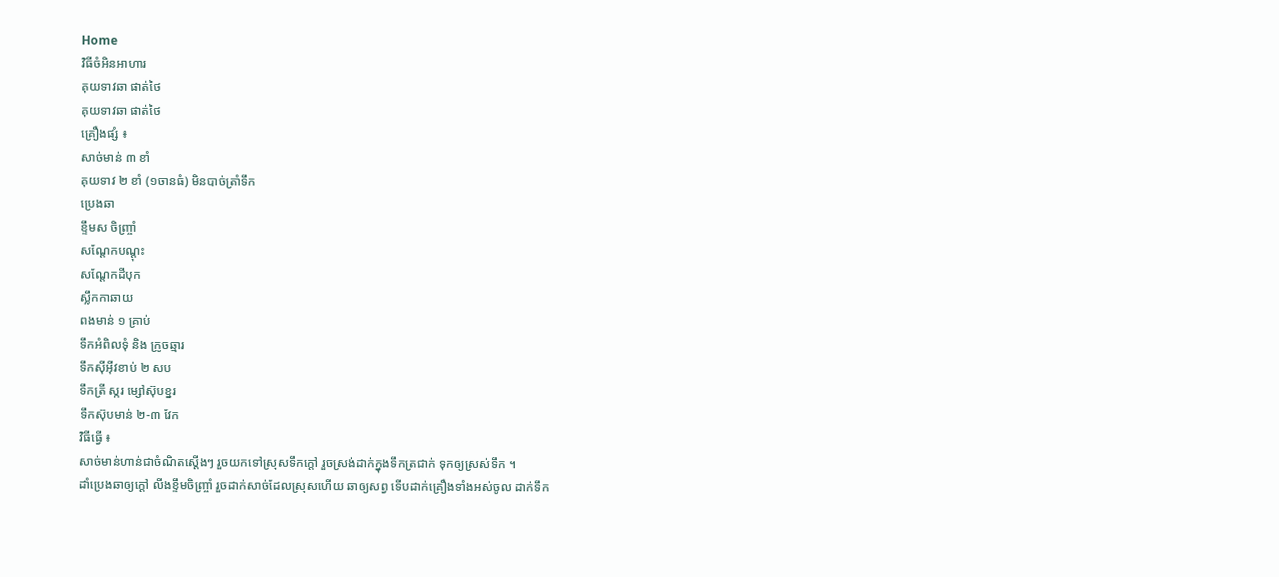Home
វិធីចំអិនអាហារ
គុយទាវឆា ផាត់ថៃ
គុយទាវឆា ផាត់ថៃ
គ្រឿងផ្សំ ៖
សាច់មាន់ ៣ ខាំ
គុយទាវ ២ ខាំ (១ចានធំ) មិនបាច់ត្រាំទឹក
ប្រេងឆា
ខ្ទឹមស ចិញ្ច្រាំ
សណ្ដែកបណ្ដុះ
សណ្ដែកដីបុក
ស្លឹកកាឆាយ
ពងមាន់ ១ គ្រាប់
ទឹកអំពិលទុំ និង ក្រូចឆ្មារ
ទឹកស៊ីអ៊ីវខាប់ ២ សប
ទឹកត្រី ស្ករ ម្សៅស៊ុបខ្នរ
ទឹកស៊ុបមាន់ ២-៣ វែក
វិធីធ្វើ ៖
សាច់មាន់ហាន់ជាចំណិតស្ដើងៗ រួចយកទៅស្រុសទឹកក្ដៅ រួចស្រង់ដាក់ក្នុងទឹកត្រជាក់ ទុកឲ្យស្រស់ទឹក ។
ដាំប្រេងឆាឲ្យក្ដៅ លីងខ្ទឹមចិញ្ច្រាំ រួចដាក់សាច់ដែលស្រុសហើយ ឆាឲ្យសព្វ ទើបដាក់គ្រឿងទាំងអស់ចូល ដាក់ទឹក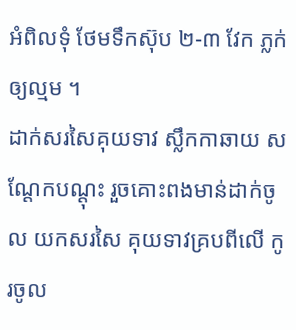អំពិលទុំ ថែមទឹកស៊ុប ២-៣ វែក ភ្លក់ឲ្យល្មម ។
ដាក់សរសៃគុយទាវ ស្លឹកកាឆាយ សណ្ដែកបណ្ដុះ រួចគោះពងមាន់ដាក់ចូល យកសរសៃ គុយទាវគ្របពីលើ កូរចូល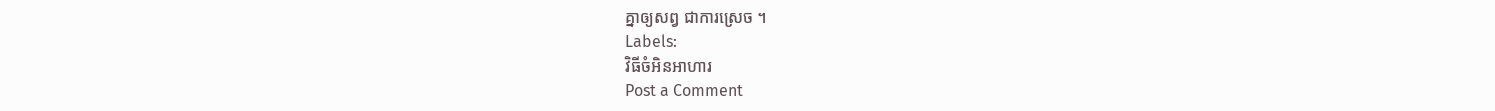គ្នាឲ្យសព្វ ជាការស្រេច ។
Labels:
វិធីចំអិនអាហារ
Post a Comment